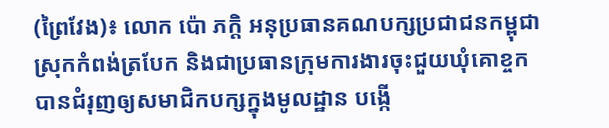(ព្រៃវែង)៖ លោក ប៉ោ ភក្ដិ អនុប្រធានគណបក្សប្រជាជនកម្ពុជាស្រុកកំពង់ត្របែក និងជាប្រធានក្រុមការងារចុះជួយឃុំគោខ្ចក បានជំរុញឲ្យសមាជិកបក្សក្នុងមូលដ្ឋាន បង្កើ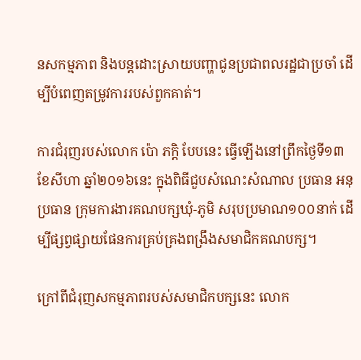នសកម្មភាព និងបន្ដដោះស្រាយបញ្ហាជូនប្រជាពលរដ្ឋជាប្រចាំ ដើម្បីបំពេញតម្រូវការរបស់ពួកគាត់។

ការជំរុញរបស់លោក ប៉ោ ភក្ដិ បែបនេះ ធ្វើឡើងនៅព្រឹកថ្ងៃទី១៣ ខែសីហា ឆ្នាំ២០១៦នេះ ក្នុងពិធីជួបសំណេះសំណាល ប្រធាន អនុប្រធាន ក្រុមការងារគណបក្សឃុំ-ភូមិ សរុបប្រមាណ១០០នាក់ ដើម្បីផ្សព្វផ្សាយផែនការគ្រប់គ្រងពង្រឹងសមាជិកគណបក្ស។

ក្រៅពីជំរុញសកម្មភាពរបស់សមាជិកបក្សនេះ លោក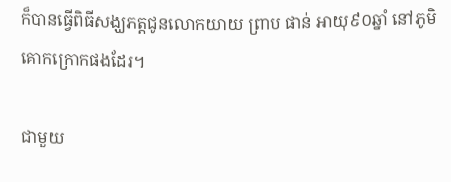ក៏បានធ្វើពិធីសង្ឃភត្តជូនលោកយាយ ព្រាប ផាន់ អាយុ៩០ឆ្នាំ នៅភូមិគោកក្រោកផងដែរ។

ជាមួយ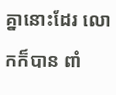គ្នានោះដែរ លោកក៏បាន ពាំ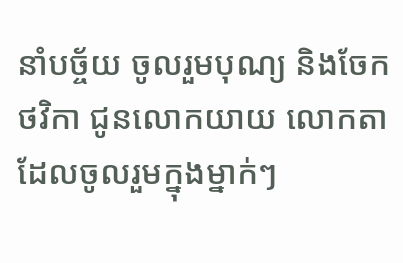នាំបច្ច័យ ចូលរួមបុណ្យ និងចែកថវិកា ជូនលោកយាយ លោកតា ដែលចូលរួមក្នុងម្នាក់ៗ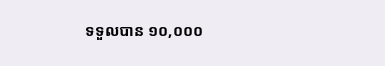ទទួលបាន ១០,០០០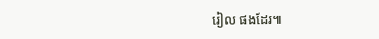រៀល ផងដែរ៕